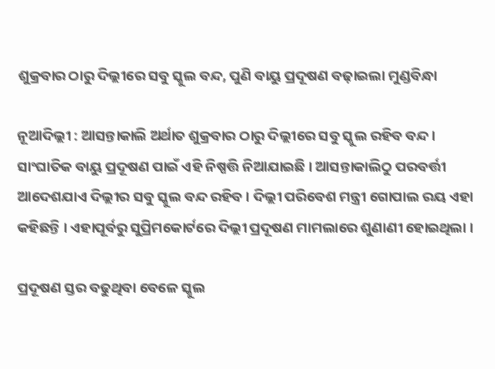ଶୁକ୍ରବାର ଠାରୁ ଦିଲ୍ଲୀରେ ସବୁ ସ୍କୁଲ ବନ୍ଦ, ପୁଣି ବାୟୁ ପ୍ରଦୂଷଣ ବଢ଼ାଇଲା ମୁଣ୍ଡବିନ୍ଧା

ନୂଆଦିଲ୍ଲୀ : ଆସନ୍ତାକାଲି ଅର୍ଥାତ ଶୁକ୍ରବାର ଠାରୁ ଦିଲ୍ଲୀରେ ସବୁ ସ୍କୁଲ ରହିବ ବନ୍ଦ । ସାଂଘାତିକ ବାୟୁ ପ୍ରଦୂଷଣ ପାଇଁ ଏହି ନିଷ୍ପତ୍ତି ନିଆଯାଇଛି । ଆସନ୍ତାକାଲିଠୁ ପରବର୍ତ୍ତୀ ଆଦେଶଯାଏ ଦିଲ୍ଲୀର ସବୁ ସ୍କୁଲ ବନ୍ଦ ରହିବ । ଦିଲ୍ଲୀ ପରିବେଶ ମନ୍ତ୍ରୀ ଗୋପାଲ ରୟ ଏହା କହିଛନ୍ତି । ଏହାପୂର୍ବରୁ ସୁପ୍ରିମକୋର୍ଟରେ ଦିଲ୍ଲୀ ପ୍ରଦୂଷଣ ମାମଲାରେ ଶୁଣାଣୀ ହୋଇଥିଲା ।

ପ୍ରଦୂଷଣ ସ୍ତର ବଢୁଥିବା ବେଳେ ସ୍କୁଲ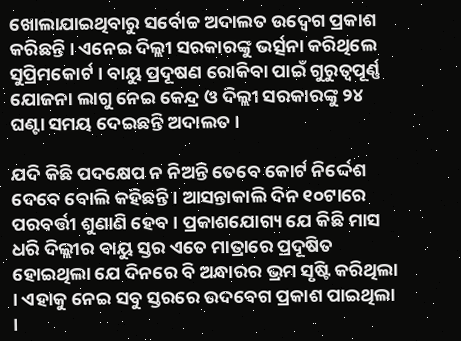ଖୋଲାଯାଇଥିବାରୁ ସର୍ବୋଚ୍ଚ ଅଦାଲତ ଉଦ୍ବେଗ ପ୍ରକାଶ କରିଛନ୍ତି । ଏନେଇ ଦିଲ୍ଲୀ ସରକାରଙ୍କୁ ଭର୍ତ୍ସନା କରିଥିଲେ ସୁପ୍ରିମକୋର୍ଟ । ବାୟୁ ପ୍ରଦୂଷଣ ରୋକିବା ପାଇଁ ଗୁରୁତ୍ୱପୂର୍ଣ୍ଣ ଯୋଜନା ଲାଗୁ ନେଇ କେନ୍ଦ୍ର ଓ ଦିଲ୍ଲୀ ସରକାରଙ୍କୁ ୨୪ ଘଣ୍ଟା ସମୟ ଦେଇଛନ୍ତି ଅଦାଲତ ।

ଯଦି କିଛି ପଦକ୍ଷେପ ନ ନିଅନ୍ତି ତେବେ କୋର୍ଟ ନିର୍ଦ୍ଦେଶ ଦେବେ ବୋଲି କହିଛନ୍ତି । ଆସନ୍ତାକାଲି ଦିନ ୧୦ଟାରେ ପରବର୍ତ୍ତୀ ଶୁଣାଣି ହେବ । ପ୍ରକାଶଯୋଗ୍ୟ ଯେ କିଛି ମାସ ଧରି ଦିଲ୍ଲୀର ବାୟୁ ସ୍ତର ଏତେ ମାତ୍ରାରେ ପ୍ରଦୂଷିତ ହୋଇଥିଲା ଯେ ଦିନରେ ବି ଅନ୍ଧାରର ଭ୍ରମ ସୃଷ୍ଟି କରିଥିଲା । ଏହାକୁ ନେଇ ସବୁ ସ୍ତରରେ ଉଦବେଗ ପ୍ରକାଶ ପାଇଥିଲା ।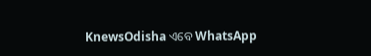KnewsOdisha ଏବେ WhatsApp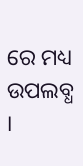ରେ ମଧ୍ୟ ଉପଲବ୍ଧ ।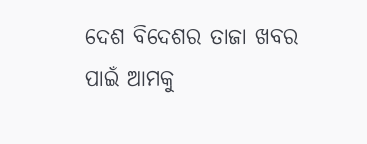ଦେଶ ବିଦେଶର ତାଜା ଖବର ପାଇଁ ଆମକୁ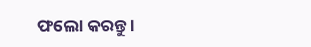ଫଲୋ କରନ୍ତୁ ।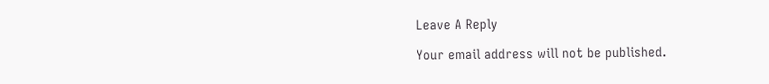Leave A Reply

Your email address will not be published.